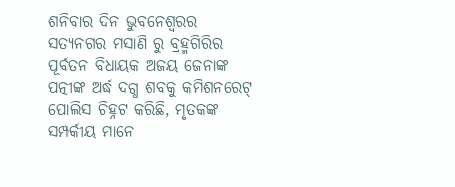ଶନିବାର ଦିନ ଭୁବନେଶ୍ୱରର ସତ୍ଯନଗର ମସାଣି ରୁ ବ୍ରହ୍ମଗିରିର ପୂର୍ବତନ ବିଧାୟକ ଅଜୟ ଜେନାଙ୍କ ପତ୍ନୀଙ୍କ ଅର୍ଦ୍ଧ ଦଗ୍ଧ ଶବକୁ କମିଶନରେଟ୍ ପୋଲିସ ଚିହ୍ନଟ କରିଛି, ମୃତକଙ୍କ ସମ୍ପର୍କୀୟ ମାନେ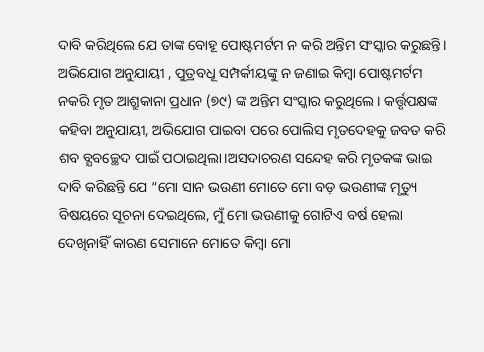ଦାବି କରିଥିଲେ ଯେ ତାଙ୍କ ବୋହୂ ପୋଷ୍ଟମର୍ଟମ ନ କରି ଅନ୍ତିମ ସଂସ୍କାର କରୁଛନ୍ତି। ଅଭିଯୋଗ ଅନୁଯାୟୀ , ପୁତ୍ରବଧୂ ସମ୍ପର୍କୀୟଙ୍କୁ ନ ଜଣାଇ କିମ୍ବା ପୋଷ୍ଟମର୍ଟମ ନକରି ମୃତ ଆଶ୍ରୁକାନା ପ୍ରଧାନ (୭୯) ଙ୍କ ଅନ୍ତିମ ସଂସ୍କାର କରୁଥିଲେ। କର୍ତ୍ତୃପକ୍ଷଙ୍କ କହିବା ଅନୁଯାୟୀ, ଅଭିଯୋଗ ପାଇବା ପରେ ପୋଲିସ ମୃତଦେହକୁ ଜବତ କରି ଶବ ବ୍ଯବଚ୍ଛେଦ ପାଇଁ ପଠାଇଥିଲା।ଅସଦାଚରଣ ସନ୍ଦେହ କରି ମୃତକଙ୍କ ଭାଇ ଦାବି କରିଛନ୍ତି ଯେ “ମୋ ସାନ ଭଉଣୀ ମୋତେ ମୋ ବଡ଼ ଭଉଣୀଙ୍କ ମୃତ୍ୟୁ ବିଷୟରେ ସୂଚନା ଦେଇଥିଲେ, ମୁଁ ମୋ ଭଉଣୀକୁ ଗୋଟିଏ ବର୍ଷ ହେଲା ଦେଖିନାହିଁ କାରଣ ସେମାନେ ମୋତେ କିମ୍ବା ମୋ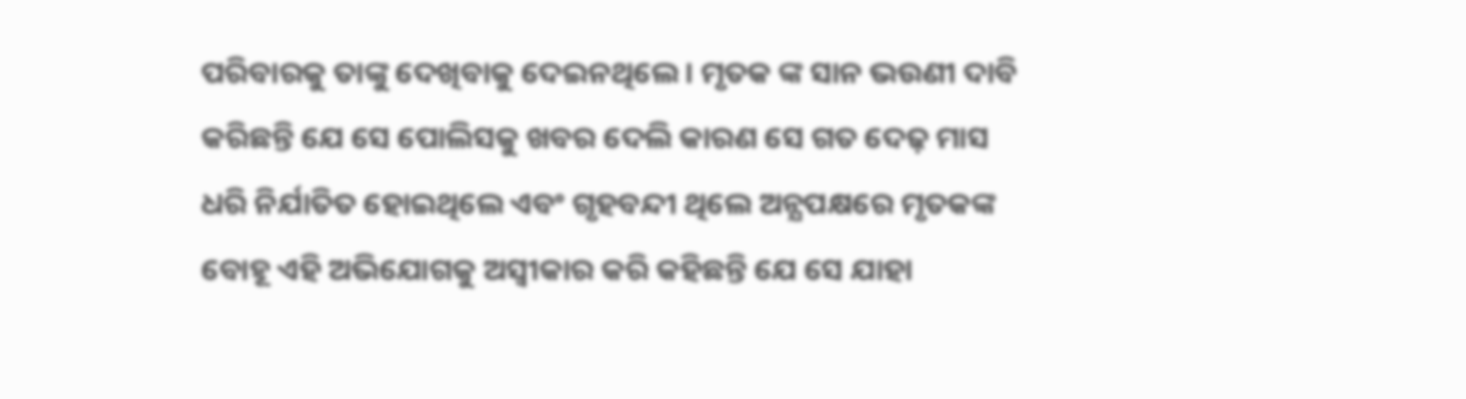ପରିବାରକୁ ତାଙ୍କୁ ଦେଖିବାକୁ ଦେଇନଥିଲେ। ମୃତକ ଙ୍କ ସାନ ଭଉଣୀ ଦାବି କରିଛନ୍ତି ଯେ ସେ ପୋଲିସକୁ ଖବର ଦେଲି କାରଣ ସେ ଗତ ଦେଢ଼ ମାସ ଧରି ନିର୍ଯାତିତ ହୋଇଥିଲେ ଏବଂ ଗୃହବନ୍ଦୀ ଥିଲେ ଅନ୍ଯପକ୍ଷରେ ମୃତକଙ୍କ ବୋହୂ ଏହି ଅଭିଯୋଗକୁ ଅସ୍ୱୀକାର କରି କହିଛନ୍ତି ଯେ ସେ ଯାହା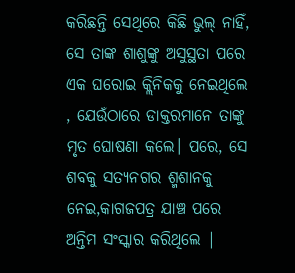କରିଛନ୍ତି ସେଥିରେ କିଛି ଭୁଲ୍ ନାହିଁ, ସେ ତାଙ୍କ ଶାଶୁଙ୍କୁ ଅସୁସ୍ଥତା ପରେ ଏକ ଘରୋଇ କ୍ଲିନିକକୁ ନେଇଥିଲେ , ଯେଉଁଠାରେ ଡାକ୍ତରମାନେ ତାଙ୍କୁ ମୃତ ଘୋଷଣା କଲେ। ପରେ, ସେ ଶବକୁ ସତ୍ଯନଗର ଶ୍ମଶାନକୁ ନେଇ,କାଗଜପତ୍ର ଯାଞ୍ଚ ପରେ ଅନ୍ତିମ ସଂସ୍କାର କରିଥିଲେ |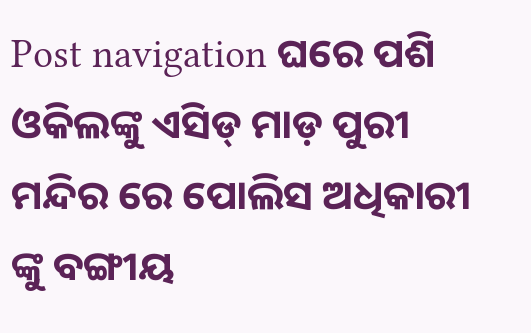Post navigation ଘରେ ପଶି ଓକିଲଙ୍କୁ ଏସିଡ୍ ମାଡ଼ ପୁରୀ ମନ୍ଦିର ରେ ପୋଲିସ ଅଧିକାରୀ ଙ୍କୁ ବଙ୍ଗୀୟ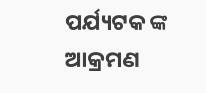ପର୍ଯ୍ୟଟକ ଙ୍କ ଆକ୍ରମଣ